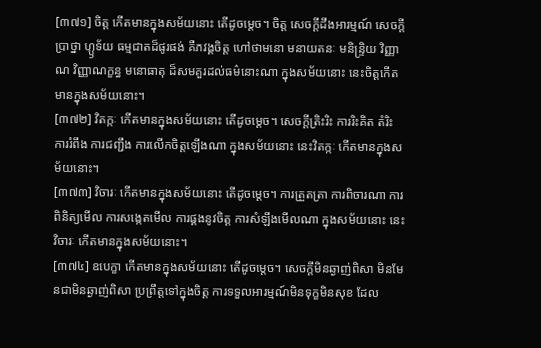[៣៧១] ចិត្ត កើតមានក្នុងសម័យនោះ តើដូចម្តេច។ ចិត្ត សេចក្តីដឹងអារម្មណ៍ សេចក្តីប្រាថ្នា ហ្ឫទ័យ ធម្មជាតដ៏ផូរផង់ គឺភវង្គចិត្ត ហៅថាមនោ មនាយតនៈ មនិន្ទ្រិយ វិញ្ញាណ វិញ្ញាណក្ខន្ធ មនោធាតុ ដ៏សមគួរដល់ធម៌នោះណា ក្នុងសម័យនោះ នេះចិត្តកើតមានក្នុងសម័យនោះ។
[៣៧២] វិតក្កៈ កើតមានក្នុងសម័យនោះ តើដូចម្តេច។ សេចក្តីត្រិះរិះ ការរិះគិត តំរិះ ការរំពឹង ការជញ្ជឹង ការលើកចិត្តឡើងណា ក្នុងសម័យនោះ នេះវិតក្កៈ កើតមានក្នុងសម័យនោះ។
[៣៧៣] វិចារៈ កើតមានក្នុងសម័យនោះ តើដូចម្តេច។ ការត្រួតត្រា ការពិចារណា ការពិនិត្យមើល ការសង្កេតមើល ការផ្គងនូវចិត្ត ការសំឡឹងមើលណា ក្នុងសម័យនោះ នេះវិចារៈ កើតមានក្នុងសម័យនោះ។
[៣៧៤] ឧបេក្ខា កើតមានក្នុងសម័យនោះ តើដូចម្តេច។ សេចក្តីមិនឆ្ងាញ់ពិសា មិនមែនជាមិនឆ្ងាញ់ពិសា ប្រព្រឹត្តទៅក្នុងចិត្ត ការទទួលអារម្មណ៍មិនទុក្ខមិនសុខ ដែល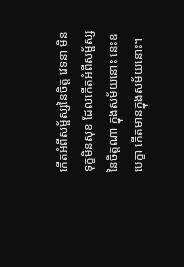កើតអំពីសម្ផ័ស្សនៃចិត្ត វេទនា មិនទុក្ខមិនសុខ ដែលកើតអំពីសម្ផ័ស្សនៃចិត្តណា ក្នុងសម័យនោះ នេះឧបេក្ខា កើតមានក្នុងសម័យនោះ។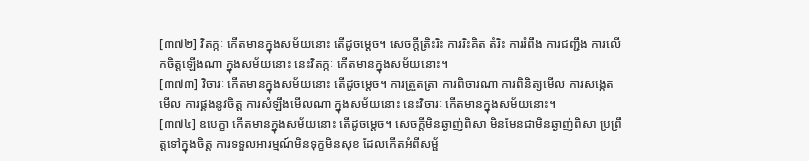[៣៧២] វិតក្កៈ កើតមានក្នុងសម័យនោះ តើដូចម្តេច។ សេចក្តីត្រិះរិះ ការរិះគិត តំរិះ ការរំពឹង ការជញ្ជឹង ការលើកចិត្តឡើងណា ក្នុងសម័យនោះ នេះវិតក្កៈ កើតមានក្នុងសម័យនោះ។
[៣៧៣] វិចារៈ កើតមានក្នុងសម័យនោះ តើដូចម្តេច។ ការត្រួតត្រា ការពិចារណា ការពិនិត្យមើល ការសង្កេតមើល ការផ្គងនូវចិត្ត ការសំឡឹងមើលណា ក្នុងសម័យនោះ នេះវិចារៈ កើតមានក្នុងសម័យនោះ។
[៣៧៤] ឧបេក្ខា កើតមានក្នុងសម័យនោះ តើដូចម្តេច។ សេចក្តីមិនឆ្ងាញ់ពិសា មិនមែនជាមិនឆ្ងាញ់ពិសា ប្រព្រឹត្តទៅក្នុងចិត្ត ការទទួលអារម្មណ៍មិនទុក្ខមិនសុខ ដែលកើតអំពីសម្ផ័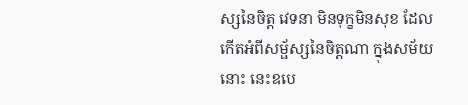ស្សនៃចិត្ត វេទនា មិនទុក្ខមិនសុខ ដែលកើតអំពីសម្ផ័ស្សនៃចិត្តណា ក្នុងសម័យនោះ នេះឧបេ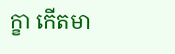ក្ខា កើតមា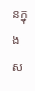នក្នុងស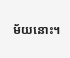ម័យនោះ។